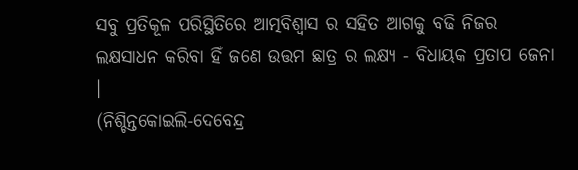ସବୁ ପ୍ରତିକୂଳ ପରିସ୍ଥିତିରେ ଆତ୍ମବିଶ୍ବାସ ର ସହିତ ଆଗକୁ ବଢି ନିଜର ଲକ୍ଷସାଧନ କରିବା ହିଁ ଜଣେ ଉତ୍ତମ ଛାତ୍ର ର ଲକ୍ଷ୍ୟ - ବିଧାୟକ ପ୍ରତାପ ଜେନା ।
(ନିଶ୍ଚିନ୍ତକୋଇଲି-ଦେବେନ୍ଦ୍ର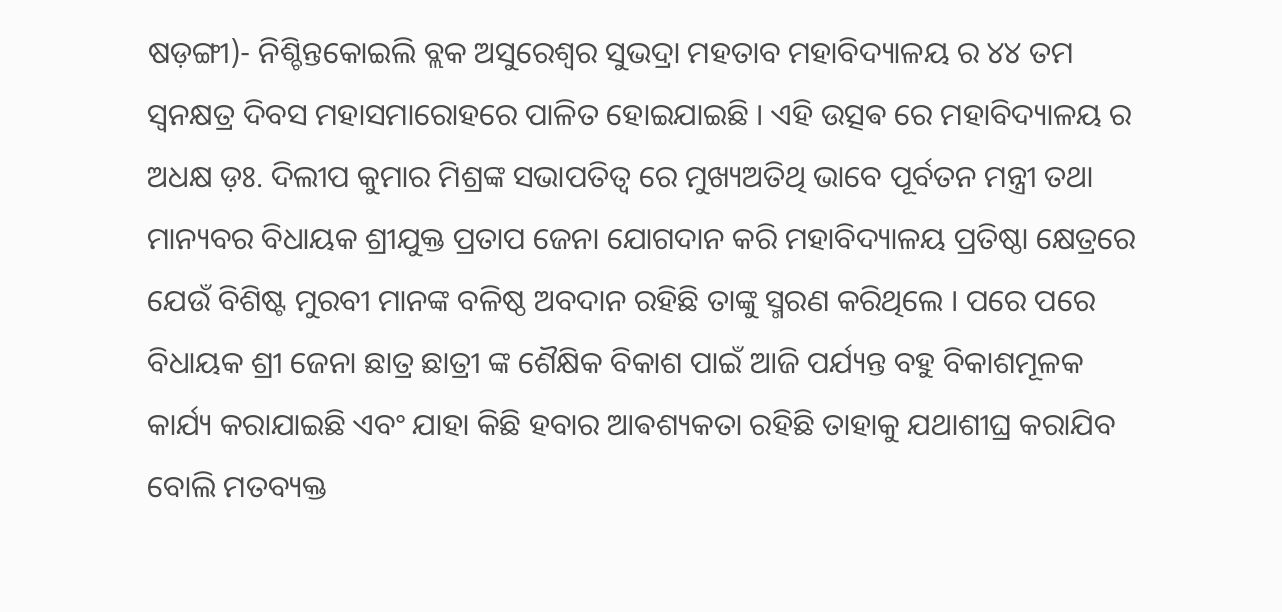ଷଡ଼ଙ୍ଗୀ)- ନିଶ୍ଚିନ୍ତକୋଇଲି ବ୍ଲକ ଅସୁରେଶ୍ୱର ସୁଭଦ୍ରା ମହତାବ ମହାବିଦ୍ୟାଳୟ ର ୪୪ ତମ ସ୍ଵନକ୍ଷତ୍ର ଦିବସ ମହାସମାରୋହରେ ପାଳିତ ହୋଇଯାଇଛି । ଏହି ଉତ୍ସଵ ରେ ମହାବିଦ୍ୟାଳୟ ର ଅଧକ୍ଷ ଡ଼ଃ. ଦିଲୀପ କୁମାର ମିଶ୍ରଙ୍କ ସଭାପତିତ୍ୱ ରେ ମୁଖ୍ୟଅତିଥି ଭାବେ ପୂର୍ବତନ ମନ୍ତ୍ରୀ ତଥା ମାନ୍ୟବର ବିଧାୟକ ଶ୍ରୀଯୁକ୍ତ ପ୍ରତାପ ଜେନା ଯୋଗଦାନ କରି ମହାବିଦ୍ୟାଳୟ ପ୍ରତିଷ୍ଠା କ୍ଷେତ୍ରରେ ଯେଉଁ ବିଶିଷ୍ଟ ମୁରବୀ ମାନଙ୍କ ବଳିଷ୍ଠ ଅବଦାନ ରହିଛି ତାଙ୍କୁ ସ୍ମରଣ କରିଥିଲେ । ପରେ ପରେ ବିଧାୟକ ଶ୍ରୀ ଜେନା ଛାତ୍ର ଛାତ୍ରୀ ଙ୍କ ଶୈକ୍ଷିକ ବିକାଶ ପାଇଁ ଆଜି ପର୍ଯ୍ୟନ୍ତ ବହୁ ବିକାଶମୂଳକ କାର୍ଯ୍ୟ କରାଯାଇଛି ଏବଂ ଯାହା କିଛି ହବାର ଆଵଶ୍ୟକତା ରହିଛି ତାହାକୁ ଯଥାଶୀଘ୍ର କରାଯିବ ବୋଲି ମତବ୍ୟକ୍ତ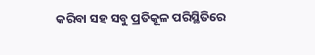କରିବା ସହ ସବୁ ପ୍ରତିକୂଳ ପରିସ୍ଥିତିରେ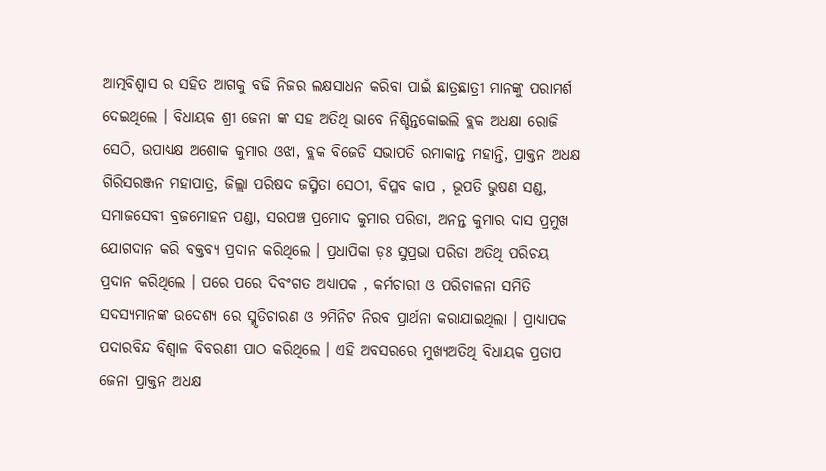ଆତ୍ମବିଶ୍ବାସ ର ସହିତ ଆଗକୁ ବଢି ନିଜର ଲକ୍ଷସାଧନ କରିବା ପାଇଁ ଛାତ୍ରଛାତ୍ରୀ ମାନଙ୍କୁ ପରାମର୍ଶ ଦେଇଥିଲେ । ବିଧାୟକ ଶ୍ରୀ ଜେନା ଙ୍କ ସହ ଅତିଥି ଭାବେ ନିଶ୍ଚିନ୍ତକୋଇଲି ବ୍ଲକ ଅଧକ୍ଷା ରୋଜି ସେଠି, ଉପାଧ୍ୟକ୍ଷ ଅଶୋକ କୁମାର ଓଝା, ବ୍ଲକ ବିଜେଡି ସଭାପତି ରମାକାନ୍ତ ମହାନ୍ତି, ପ୍ରାକ୍ତନ ଅଧକ୍ଷ ଗିରିସରଞ୍ଜନ ମହାପାତ୍ର, ଜିଲ୍ଲା ପରିଷଦ ଜସ୍ମିତା ସେଠୀ, ବିପ୍ଳବ କାପ , ଭୂପତି ଭୁଷଣ ସଣ୍ଡ, ସମାଜସେବୀ ବ୍ରଜମୋହନ ପଣ୍ଡା, ସରପଞ୍ଚ ପ୍ରମୋଦ କୁମାର ପରିଡା, ଅନନ୍ତ କୁମାର ଦାସ ପ୍ରମୁଖ ଯୋଗଦାନ କରି ବକ୍ତବ୍ୟ ପ୍ରଦାନ କରିଥିଲେ । ପ୍ରଧାପିକା ଡ଼ଃ ସୁପ୍ରଭା ପରିଡା ଅତିଥି ପରିଚୟ ପ୍ରଦାନ କରିଥିଲେ । ପରେ ପରେ ଦିବଂଗତ ଅଧ୍ୟାପକ , କର୍ମଚାରୀ ଓ ପରିଚାଳନା ସମିତି ସଦସ୍ୟମାନଙ୍କ ଉଦେଶ୍ୟ ରେ ସ୍ମୃତିଚାରଣ ଓ ୨ମିନିଟ ନିରବ ପ୍ରାର୍ଥନା କରାଯାଇଥିଲା । ପ୍ରାଧ୍ୟାପକ ପଦାରବିନ୍ଦ ବିଶ୍ୱାଳ ବିବରଣୀ ପାଠ କରିଥିଲେ । ଏହି ଅବସରରେ ମୁଖ୍ୟଅତିଥି ବିଧାୟକ ପ୍ରତାପ ଜେନା ପ୍ରାକ୍ତନ ଅଧକ୍ଷ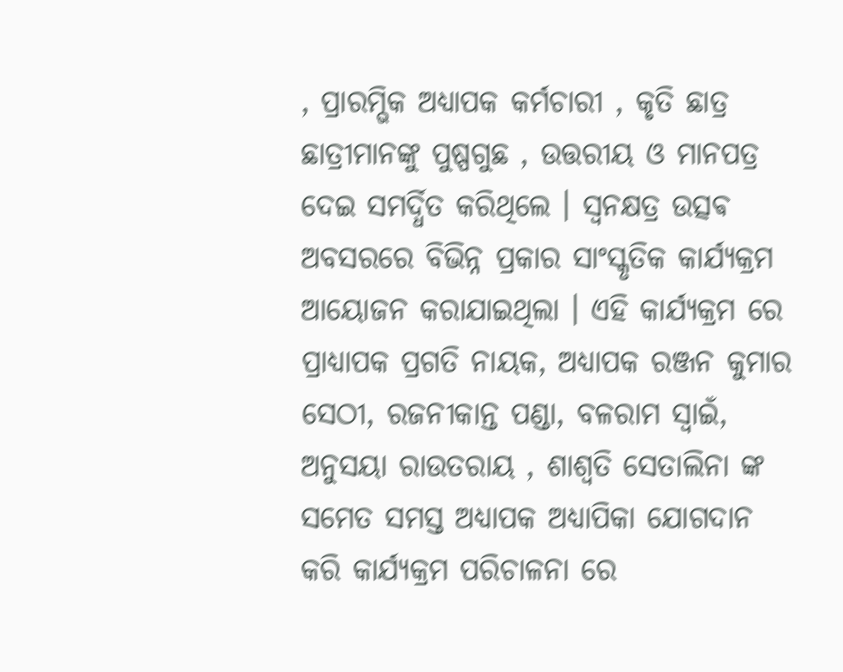, ପ୍ରାରମ୍ଭିକ ଅଧ୍ୟାପକ କର୍ମଚାରୀ , କୃତି ଛାତ୍ର ଛାତ୍ରୀମାନଙ୍କୁ ପୁଷ୍ପଗୁଛ , ଉତ୍ତରୀୟ ଓ ମାନପତ୍ର ଦେଇ ସମର୍ଦ୍ଧିତ କରିଥିଲେ । ସ୍ଵନକ୍ଷତ୍ର ଉତ୍ସଵ ଅବସରରେ ବିଭିନ୍ନ ପ୍ରକାର ସାଂସ୍କୃତିକ କାର୍ଯ୍ୟକ୍ରମ ଆୟୋଜନ କରାଯାଇଥିଲା । ଏହି କାର୍ଯ୍ୟକ୍ରମ ରେ ପ୍ରାଧ୍ୟାପକ ପ୍ରଗତି ନାୟକ, ଅଧ୍ୟାପକ ରଞ୍ଜନ କୁମାର ସେଠୀ, ରଜନୀକାନ୍ତ ପଣ୍ଡା, ବଳରାମ ସ୍ୱାଇଁ, ଅନୁସୟା ରାଉତରାୟ , ଶାଶ୍ୱତି ସେତାଲିନା ଙ୍କ ସମେତ ସମସ୍ତ ଅଧ୍ୟାପକ ଅଧ୍ୟାପିକା ଯୋଗଦାନ କରି କାର୍ଯ୍ୟକ୍ରମ ପରିଚାଳନା ରେ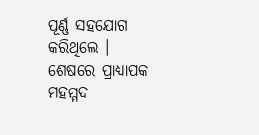ପୂର୍ଣ୍ଣ ସହଯୋଗ କରିଥିଲେ । ଶେଷରେ ପ୍ରାଧ୍ୟାପକ ମହମ୍ମଦ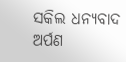ସକିଲ ଧନ୍ୟବାଦ ଅର୍ପଣ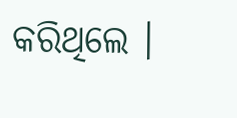କରିଥିଲେ ।